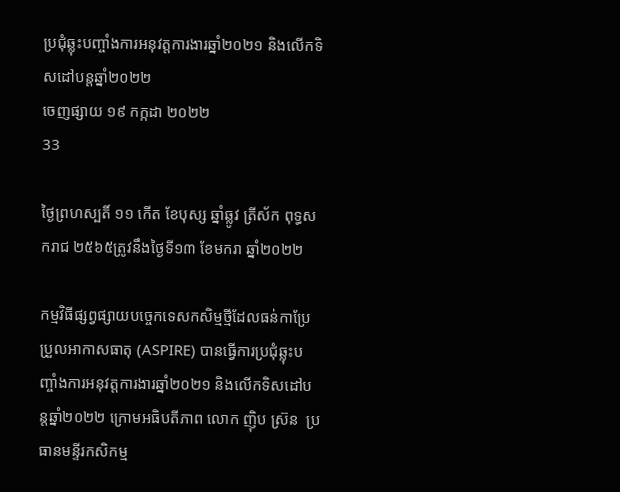ប្រជុំឆ្លុះបញ្ចាំងការអនុវត្តការងារឆ្នាំ២០២១ និងលើកទិសដៅបន្តឆ្នាំ២០២២
ចេញផ្សាយ ១៩ កក្កដា ២០២២
33

ថ្ងៃព្រហស្បតិ៍ ១១ កើត ខែបុស្ស ឆ្នាំឆ្លូវ ត្រីស័ក ពុទ្ធសករាជ ២៥៦៥ត្រូវនឹងថ្ងៃទី១៣ ខែមករា ឆ្នាំ២០២២

កម្មវិធីផ្សព្វផ្សាយបច្ចេកទេសកសិម្មថ្មីដែលធន់កាប្រែប្រួលអាកាសធាតុ (ASPIRE) បានធ្វើការប្រជុំឆ្លុះបញ្ចាំងការអនុវត្តការងារឆ្នាំ២០២១ និងលើកទិសដៅបន្តឆ្នាំ២០២២ ក្រោមអធិបតីភាព លោក ញ៉ិប ស៊្រន  ប្រធានមន្ទីរកសិកម្ម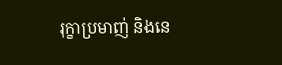រុក្ខាប្រមាញ់ និងនេ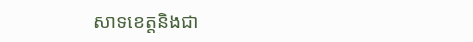សាទខេត្តនិងជា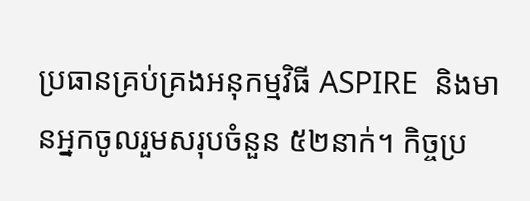ប្រធានគ្រប់គ្រងអនុកម្មវិធី ASPIRE  និងមានអ្នកចូលរួមសរុបចំនួន ៥២នាក់។ កិច្ចប្រ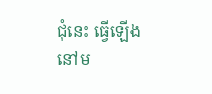ជុំនេះ ធ្វើឡើងនៅម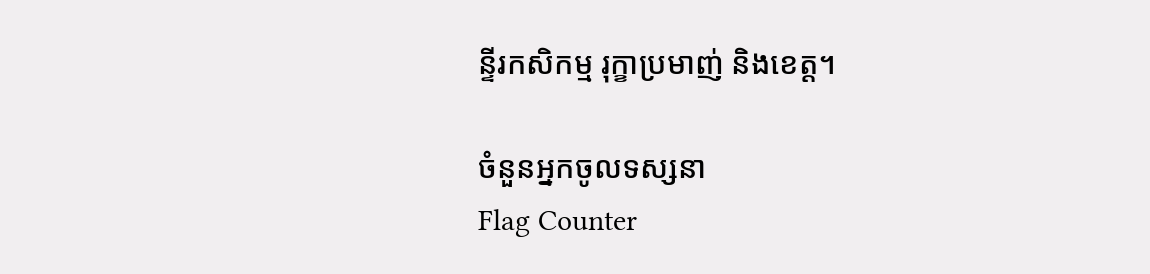ន្ទីរកសិកម្ម រុក្ខាប្រមាញ់ និងខេត្ត។

ចំនួនអ្នកចូលទស្សនា
Flag Counter